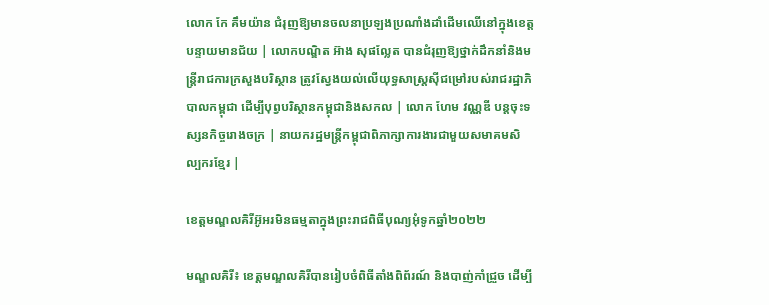លោក កែ គឹមយ៉ាន ជំរុញឱ្យមានចលនាប្រឡងប្រណាំងដាំដើមឈើនៅក្នុងខេត្តបន្ទាយមានជ័យ | លោកបណ្ឌិត អ៊ាង សុផល្លែត បានជំរុញឱ្យថ្នាក់ដឹកនាំនិងមន្រ្តីរាជការក្រសួងបរិស្ថាន ត្រូវស្វែងយល់លើយុទ្ធសាស្រ្តស៊ីជម្រៅរបស់រាជរដ្ឋាភិបាលកម្ពុជា ដើម្បីបុព្វបរិស្ថានកម្ពុជានិងសកល | លោក ហែម វណ្ណឌី បន្តចុះទស្សនកិច្ចរោងចក្រ | នាយករដ្ឋមន្ត្រីកម្ពុជាពិភាក្សាការងារជាមួយសមាគមសិល្បករខ្មែរ |

ខេត្តមណ្ឌលគិរីអ៊ូអរមិនធម្មតាក្នុងព្រះរាជពិធីបុណ្យអុំទូកឆ្នាំ២០២២

មណ្ឌលគិរី៖ ខេត្តមណ្ឌលគិរីបានរៀបចំពិធីតាំងពិព័រណ៍ និងបាញ់កាំជ្រួច ដើម្បី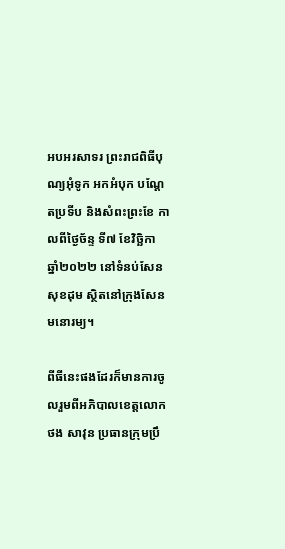អបអរសាទរ ព្រះរាជពិធីបុណ្យអុំទូក អកអំបុក បណ្តែតប្រទីប និងសំពះព្រះខែ កាលពីថ្ងៃច័ន្ទ ទី៧ ខែវិច្ឆិកា ឆ្នាំ២០២២ នៅទំនប់សែនសុខដុម ស្ថិតនៅក្រុងសែនមនោរម្យ។

ពីធីនេះផងដែរក៏មានការចូលរួមពីអភិបាលខេត្តលោក ថង សាវុន ប្រធានក្រុមប្រឹ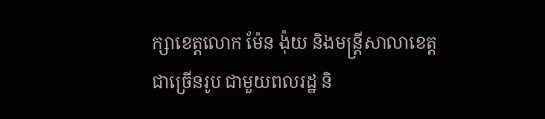ក្សាខេត្តលោក ម៉ែន ង៉ុយ និងមន្ត្រីសាលាខេត្តជាច្រើនរូប ជាមួយពលរដ្ឋ និ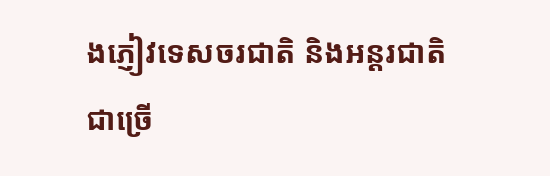ងភ្ញៀវទេសចរជាតិ និងអន្តរជាតិជាច្រើ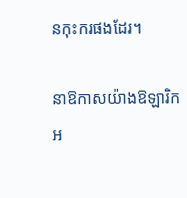នកុះករផងដែរ។

នាឱកាសយ៉ាងឱឡារិកអ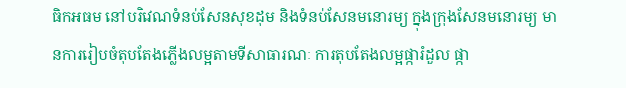ធិកអធម នៅបរិវេណទំនប់សែនសុខដុម និងទំនប់សែនមនោរម្យ ក្នុងក្រុងសែនមនោរម្យ មានការរៀបចំតុបតែងភ្លើងលម្អតាមទីសាធារណៈ ការតុបតែងលម្អផ្ការំដួល ផ្កា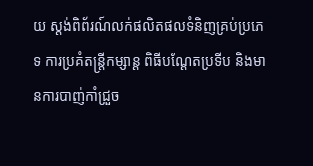យ ស្តង់ពិព័រណ៍លក់ផលិតផលទំនិញគ្រប់ប្រភេទ ការប្រគំតន្រ្តីកម្សាន្ត ពិធីបណ្តែតប្រទីប និងមានការបាញ់កាំជ្រួច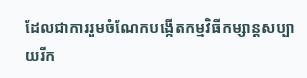ដែលជាការរួមចំណែកបង្កេីតកម្មវិធីកម្សាន្តសប្បាយរីក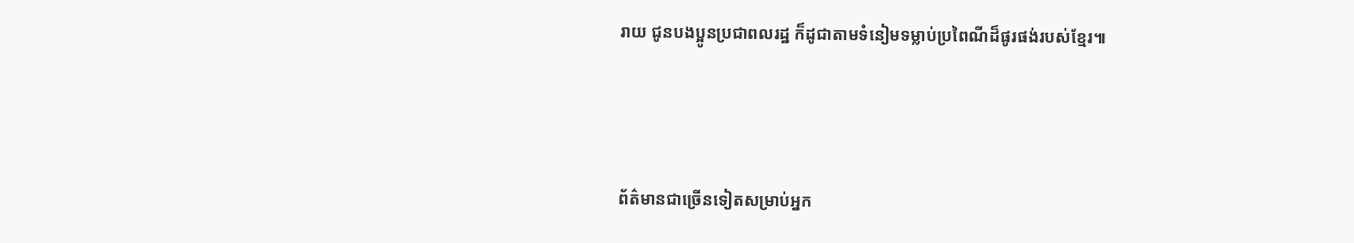រាយ ជូនបងប្អូនប្រជាពលរដ្ឋ ក៏ដូជាតាមទំនៀមទម្លាប់ប្រពៃណីដ៏ផូរផង់របស់ខ្មែរ៕



ព័ត៌មានជាច្រើនទៀតសម្រាប់អ្នក